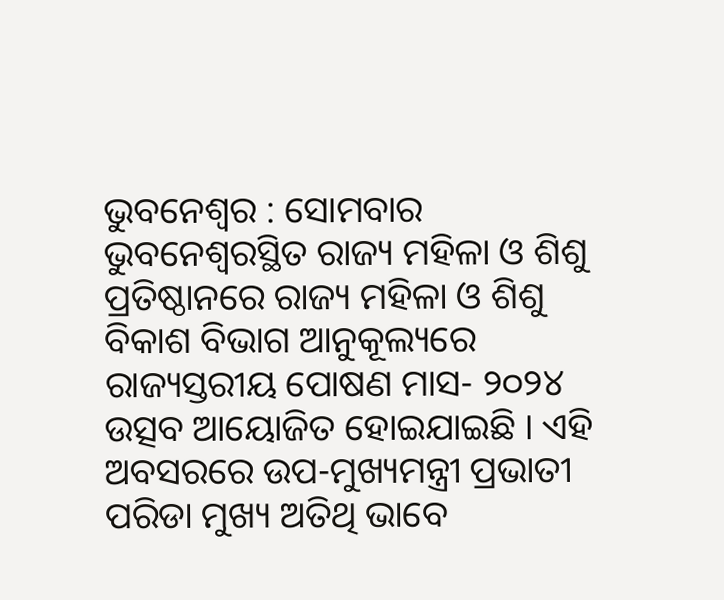ଭୁବନେଶ୍ୱର : ସୋମବାର ଭୁବନେଶ୍ୱରସ୍ଥିତ ରାଜ୍ୟ ମହିଳା ଓ ଶିଶୁ ପ୍ରତିଷ୍ଠାନରେ ରାଜ୍ୟ ମହିଳା ଓ ଶିଶୁ ବିକାଶ ବିଭାଗ ଆନୁକୂଲ୍ୟରେ ରାଜ୍ୟସ୍ତରୀୟ ପୋଷଣ ମାସ- ୨୦୨୪ ଉତ୍ସବ ଆୟୋଜିତ ହୋଇଯାଇଛି । ଏହି ଅବସରରେ ଉପ-ମୁଖ୍ୟମନ୍ତ୍ରୀ ପ୍ରଭାତୀ ପରିଡା ମୁଖ୍ୟ ଅତିଥି ଭାବେ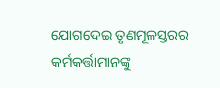ଯୋଗଦେଇ ତୃଣମୂଳସ୍ତରର କର୍ମକର୍ତ୍ତାମାନଙ୍କୁ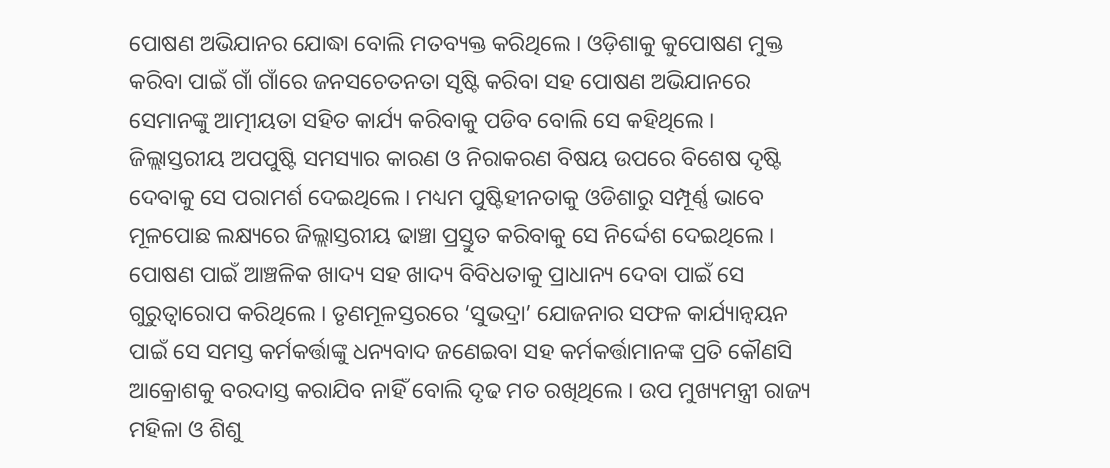ପୋଷଣ ଅଭିଯାନର ଯୋଦ୍ଧା ବୋଲି ମତବ୍ୟକ୍ତ କରିଥିଲେ । ଓଡ଼ିଶାକୁ କୁପୋଷଣ ମୁକ୍ତ କରିବା ପାଇଁ ଗାଁ ଗାଁରେ ଜନସଚେତନତା ସୃଷ୍ଟି କରିବା ସହ ପୋଷଣ ଅଭିଯାନରେ ସେମାନଙ୍କୁ ଆତ୍ମୀୟତା ସହିତ କାର୍ଯ୍ୟ କରିବାକୁ ପଡିବ ବୋଲି ସେ କହିଥିଲେ । ଜିଲ୍ଲାସ୍ତରୀୟ ଅପପୁଷ୍ଟି ସମସ୍ୟାର କାରଣ ଓ ନିରାକରଣ ବିଷୟ ଉପରେ ବିଶେଷ ଦୃଷ୍ଟି ଦେବାକୁ ସେ ପରାମର୍ଶ ଦେଇଥିଲେ । ମଧ୍ୟମ ପୁଷ୍ଟିହୀନତାକୁ ଓଡିଶାରୁ ସମ୍ପୂର୍ଣ୍ଣ ଭାବେ ମୂଳପୋଛ ଲକ୍ଷ୍ୟରେ ଜିଲ୍ଲାସ୍ତରୀୟ ଢାଞ୍ଚା ପ୍ରସ୍ତୁତ କରିବାକୁ ସେ ନିର୍ଦ୍ଦେଶ ଦେଇଥିଲେ ।
ପୋଷଣ ପାଇଁ ଆଞ୍ଚଳିକ ଖାଦ୍ୟ ସହ ଖାଦ୍ୟ ବିବିଧତାକୁ ପ୍ରାଧାନ୍ୟ ଦେବା ପାଇଁ ସେ ଗୁରୁତ୍ୱାରୋପ କରିଥିଲେ । ତୃଣମୂଳସ୍ତରରେ ‘ସୁଭଦ୍ରା’ ଯୋଜନାର ସଫଳ କାର୍ଯ୍ୟାନ୍ୱୟନ ପାଇଁ ସେ ସମସ୍ତ କର୍ମକର୍ତ୍ତାଙ୍କୁ ଧନ୍ୟବାଦ ଜଣେଇବା ସହ କର୍ମକର୍ତ୍ତାମାନଙ୍କ ପ୍ରତି କୌଣସି ଆକ୍ରୋଶକୁ ବରଦାସ୍ତ କରାଯିବ ନାହିଁ ବୋଲି ଦୃଢ ମତ ରଖିଥିଲେ । ଉପ ମୁଖ୍ୟମନ୍ତ୍ରୀ ରାଜ୍ୟ ମହିଳା ଓ ଶିଶୁ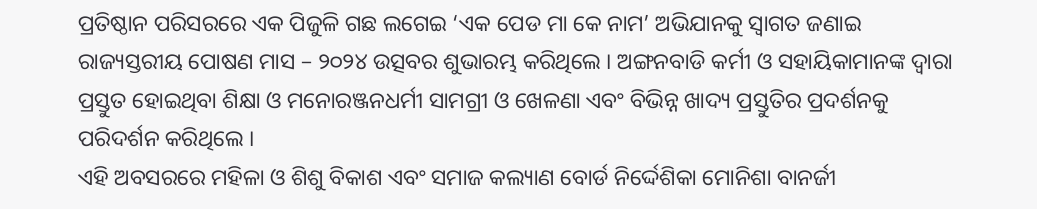ପ୍ରତିଷ୍ଠାନ ପରିସରରେ ଏକ ପିଜୁଳି ଗଛ ଲଗେଇ ‘ଏକ ପେଡ ମା କେ ନାମ’ ଅଭିଯାନକୁ ସ୍ୱାଗତ ଜଣାଇ ରାଜ୍ୟସ୍ତରୀୟ ପୋଷଣ ମାସ – ୨୦୨୪ ଉତ୍ସବର ଶୁଭାରମ୍ଭ କରିଥିଲେ । ଅଙ୍ଗନବାଡି କର୍ମୀ ଓ ସହାୟିକାମାନଙ୍କ ଦ୍ୱାରା ପ୍ରସ୍ତୁତ ହୋଇଥିବା ଶିକ୍ଷା ଓ ମନୋରଞ୍ଜନଧର୍ମୀ ସାମଗ୍ରୀ ଓ ଖେଳଣା ଏବଂ ବିଭିନ୍ନ ଖାଦ୍ୟ ପ୍ରସ୍ତୁତିର ପ୍ରଦର୍ଶନକୁ ପରିଦର୍ଶନ କରିଥିଲେ ।
ଏହି ଅବସରରେ ମହିଳା ଓ ଶିଶୁ ବିକାଶ ଏବଂ ସମାଜ କଲ୍ୟାଣ ବୋର୍ଡ ନିର୍ଦ୍ଦେଶିକା ମୋନିଶା ବାନର୍ଜୀ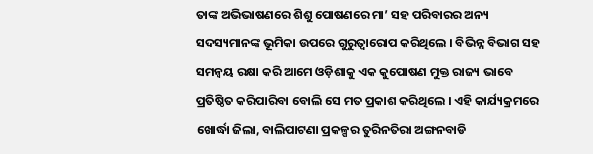ତାଙ୍କ ଅଭିଭାଷଣରେ ଶିଶୁ ପୋଷଣରେ ମା’ ସହ ପରିବାରର ଅନ୍ୟ ସଦସ୍ୟମାନଙ୍କ ଭୂମିକା ଉପରେ ଗୁରୁତ୍ୱାରୋପ କରିଥିଲେ । ବିଭିନ୍ନ ବିଭାଗ ସହ ସମନ୍ୱୟ ରକ୍ଷା କରି ଆମେ ଓଡ଼ିଶାକୁ ଏକ କୁପୋଷଣ ମୁକ୍ତ ରାଜ୍ୟ ଭାବେ ପ୍ରତିଷ୍ଠିତ କରିପାରିବା ବୋଲି ସେ ମତ ପ୍ରକାଶ କରିଥିଲେ । ଏହି କାର୍ଯ୍ୟକ୍ରମରେ ଖୋର୍ଦ୍ଧା ଜିଲା, ବାଲିପାଟଣା ପ୍ରକଳ୍ପର ତୁରିନତିରା ଅଙ୍ଗନବାଡି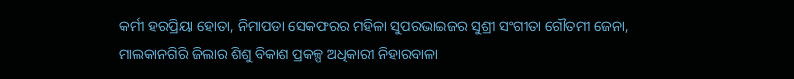କର୍ମୀ ହରପ୍ରିୟା ହୋତା, ନିମାପଡା ସେକଫରର ମହିଳା ସୁପରଭାଇଜର ସୁଶ୍ରୀ ସଂଗୀତା ଗୌତମୀ ଜେନା, ମାଲକାନଗିରି ଜିଲାର ଶିଶୁ ବିକାଶ ପ୍ରକଳ୍ପ ଅଧିକାରୀ ନିହାରବାଳା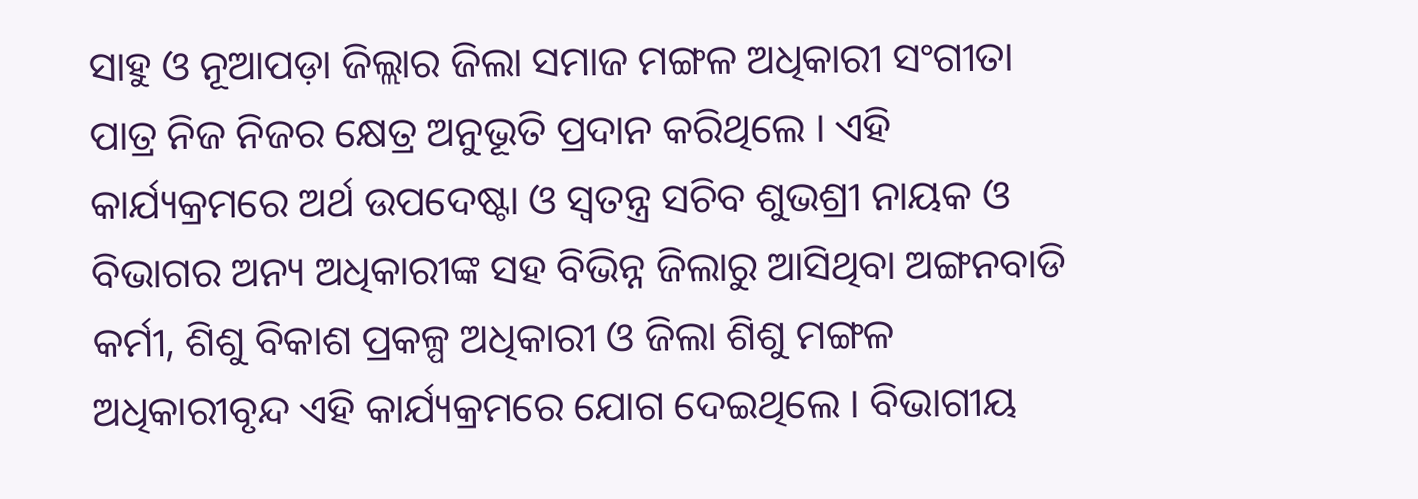ସାହୁ ଓ ନୂଆପଡ଼ା ଜିଲ୍ଲାର ଜିଲା ସମାଜ ମଙ୍ଗଳ ଅଧିକାରୀ ସଂଗୀତା ପାତ୍ର ନିଜ ନିଜର କ୍ଷେତ୍ର ଅନୁଭୂତି ପ୍ରଦାନ କରିଥିଲେ । ଏହି କାର୍ଯ୍ୟକ୍ରମରେ ଅର୍ଥ ଉପଦେଷ୍ଟା ଓ ସ୍ୱତନ୍ତ୍ର ସଚିବ ଶୁଭଶ୍ରୀ ନାୟକ ଓ ବିଭାଗର ଅନ୍ୟ ଅଧିକାରୀଙ୍କ ସହ ବିଭିନ୍ନ ଜିଲାରୁ ଆସିଥିବା ଅଙ୍ଗନବାଡି କର୍ମୀ, ଶିଶୁ ବିକାଶ ପ୍ରକଳ୍ପ ଅଧିକାରୀ ଓ ଜିଲା ଶିଶୁ ମଙ୍ଗଳ ଅଧିକାରୀବୃନ୍ଦ ଏହି କାର୍ଯ୍ୟକ୍ରମରେ ଯୋଗ ଦେଇଥିଲେ । ବିଭାଗୀୟ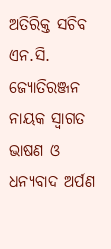ଅତିରିକ୍ତ ସଚିବ ଏନ.ସି. ଜ୍ୟୋତିରଞ୍ଜନ ନାୟକ ସ୍ୱାଗତ ଭାଷଣ ଓ ଧନ୍ୟବାଦ ଅର୍ପଣ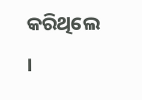କରିଥିଲେ ।